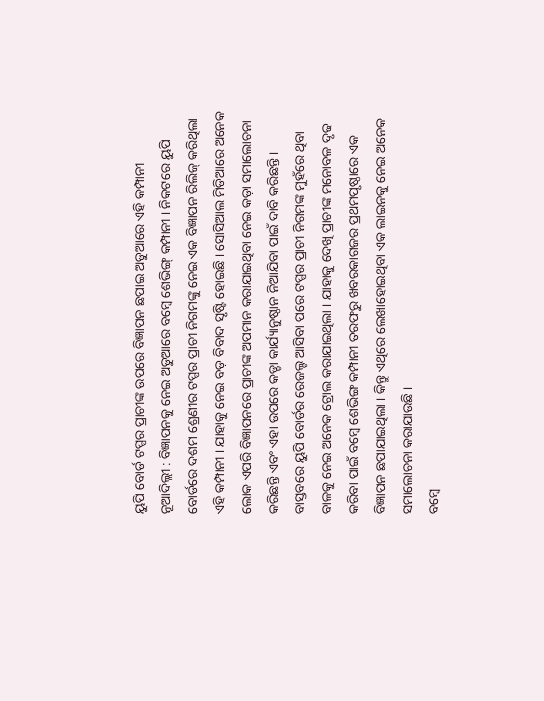ୟୁପି ବୋର୍ଡ ଟପ୍ପର ପ୍ରାଚୀଙ୍କ ଉପରେ ବିଜ୍ଞାପନ ଛପାଇ ଅଡୁଆରେ ଏହି କମ୍ପାନୀ
ନୂଆଦିଲ୍ଲୀ : ବିଜ୍ଞାପନକୁ ନେଇ ଅଡୁଆରେ ବମ୍ବେ ଶେଭିଙ୍ଗ୍ କମ୍ପାନୀ । ନିକଟରେ ୟୁପି ବୋର୍ଡରେ ଦଶମ ଶ୍ରେଣୀର ଟପ୍ପର ପ୍ରାଚୀ ନିଗମଙ୍କୁ ନେଇ ଏକ ବିଜ୍ଞାପନ ରିଲିଜ୍ କରିଥିଲା ଏହି କମ୍ପାନୀ । ଯାହାକୁ ନେଇ ବଡ଼ ବିବାଦ ସୃଷ୍ଟି ହୋଇଛି । ସୋସିଆଲ ମିଡିଆରେ ଅନେକ ଲୋକ ଏପରି ବିଜ୍ଞାପନରେ ପ୍ରାଚୀଙ୍କ ଅପମାନ କରାଯାଇଥିବା ନେଇ କଡ଼ା ସମାଲୋଚନା କରିଛନ୍ତି ଏବଂ ଏହା ଉପରେ କଡ୍ଡା କାର୍ଯ୍ୟାନୁଷ୍ଠାନ ନିଆଯିବା ପାଇଁ ଦାବି କରିଛନ୍ତି ।
ବାସ୍ତବରେ ୟୁପି ବୋର୍ଡର ରେଜଲ୍ଟ ଆସିବା ପରେ ଟପ୍ପର ପ୍ରାଚୀ ନିଗମଙ୍କ ମୁହଁରେ ଥିବା ବାଳକୁ ନେଇ ଅନେକ ଟ୍ରୋଲ କରାଯାଇଥିଲା । ଯାହାକୁ ଦେଖି ପ୍ରାଚୀଙ୍କ ମନୋବଳ ଦୃଢ କରିବା ପାଇଁ ବମ୍ବେ ଶେଭିଙ୍ଗ କମ୍ପାନୀ ତରଫରୁ ଖବରକାଗଜର ପ୍ରଥମପୃଷ୍ଠାରେ ଏକ ବିଜ୍ଞାପନ ଛପାଯାଇଥିଲା । କିନ୍ତୁ ଏଥିରେ ଲେଖାହୋଇଥିବା ଏକ ଲାଇନକୁ ନେଇ ଅନେକ ସମାଲୋଚନା କରାଯାଉଛି ।
ବମ୍ବେ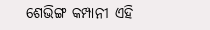ଶେଭିଙ୍ଗ କମ୍ପାନୀ ଏହି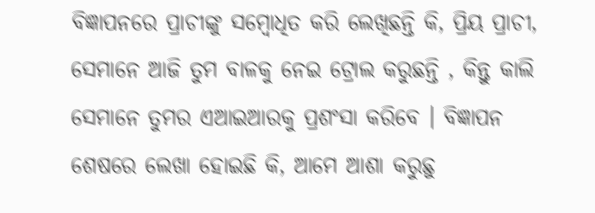ବିଜ୍ଞାପନରେ ପ୍ରାଚୀଙ୍କୁ ସମ୍ବୋଧିତ କରି ଲେଖିଛନ୍ତି କି, ପ୍ରିୟ ପ୍ରାଚୀ, ସେମାନେ ଆଜି ତୁମ ବାଳକୁ ନେଇ ଟ୍ରୋଲ କରୁଛନ୍ତି , କିନ୍ତୁ କାଲି ସେମାନେ ତୁମର ଏଆଇଆରକୁ ପ୍ରଶଂସା କରିବେ । ବିଜ୍ଞାପନ ଶେଷରେ ଲେଖା ହୋଇଛି କି, ଆମେ ଆଶା କରୁଛୁ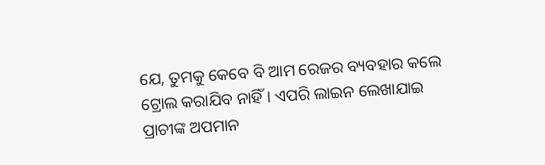ଯେ, ତୁମକୁ କେବେ ବି ଆମ ରେଜର ବ୍ୟବହାର କଲେ ଟ୍ରୋଲ କରାଯିବ ନାହିଁ । ଏପରି ଲାଇନ ଲେଖାଯାଇ ପ୍ରାଚୀଙ୍କ ଅପମାନ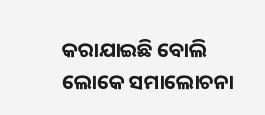କରାଯାଇଛି ବୋଲି ଲୋକେ ସମାଲୋଚନା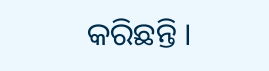କରିଛନ୍ତି ।